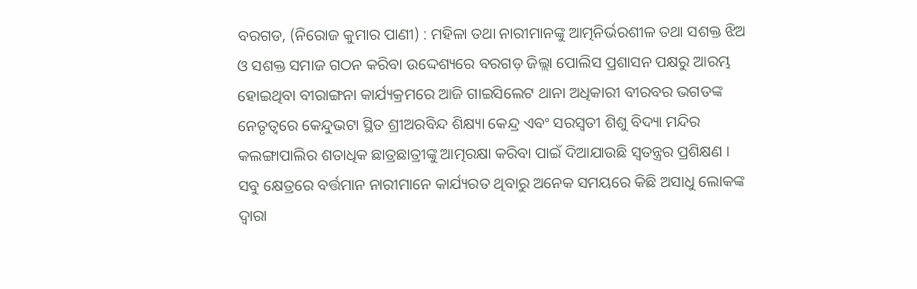ବରଗଡ, (ନିରୋଜ କୁମାର ପାଣୀ) : ମହିଳା ତଥା ନାରୀମାନଙ୍କୁ ଆତ୍ମନିର୍ଭରଶୀଳ ତଥା ସଶକ୍ତ ଝିଅ ଓ ସଶକ୍ତ ସମାଜ ଗଠନ କରିବା ଉଦ୍ଦେଶ୍ୟରେ ବରଗଡ଼ ଜିଲ୍ଲା ପୋଲିସ ପ୍ରଶାସନ ପକ୍ଷରୁ ଆରମ୍ଭ ହୋଇଥିବା ବୀରାଙ୍ଗନା କାର୍ଯ୍ୟକ୍ରମରେ ଆଜି ଗାଇସିଲେଟ ଥାନା ଅଧିକାରୀ ବୀରବର ଭଗତଙ୍କ ନେତୃତ୍ୱରେ କେନ୍ଦୁଭଟା ସ୍ଥିତ ଶ୍ରୀଅରବିନ୍ଦ ଶିକ୍ଷ୍ୟା କେନ୍ଦ୍ର ଏବଂ ସରସ୍ଵତୀ ଶିଶୁ ବିଦ୍ୟା ମନ୍ଦିର କଲଙ୍ଗାପାଲିର ଶତାଧିକ ଛାତ୍ରଛାତ୍ରୀଙ୍କୁ ଆତ୍ମରକ୍ଷା କରିବା ପାଇଁ ଦିଆଯାଉଛି ସ୍ୱତନ୍ତ୍ରର ପ୍ରଶିକ୍ଷଣ । ସବୁ କ୍ଷେତ୍ରରେ ବର୍ତ୍ତମାନ ନାରୀମାନେ କାର୍ଯ୍ୟରତ ଥିବାରୁ ଅନେକ ସମୟରେ କିଛି ଅସାଧୁ ଲୋକଙ୍କ ଦ୍ୱାରା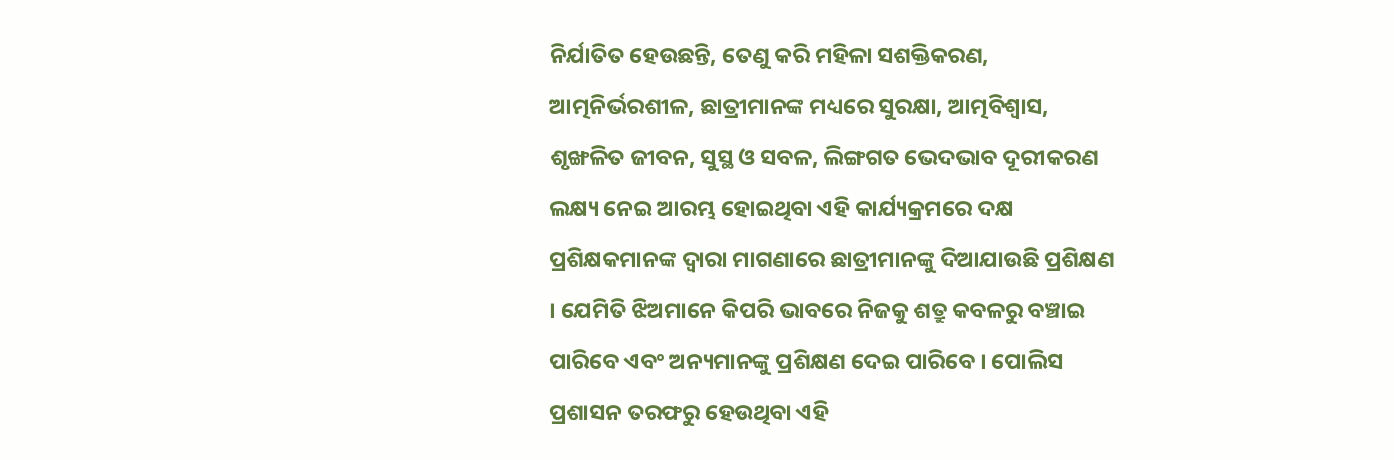ନିର୍ଯାତିତ ହେଉଛନ୍ତି, ତେଣୁ କରି ମହିଳା ସଶକ୍ତିକରଣ, ଆତ୍ମନିର୍ଭରଶୀଳ, ଛାତ୍ରୀମାନଙ୍କ ମଧ୍ୟରେ ସୁରକ୍ଷା, ଆତ୍ମବିଶ୍ୱାସ, ଶୃଙ୍ଖଳିତ ଜୀବନ, ସୁସ୍ଥ ଓ ସବଳ, ଲିଙ୍ଗଗତ ଭେଦଭାବ ଦୂରୀକରଣ ଲକ୍ଷ୍ୟ ନେଇ ଆରମ୍ଭ ହୋଇଥିବା ଏହି କାର୍ଯ୍ୟକ୍ରମରେ ଦକ୍ଷ ପ୍ରଶିକ୍ଷକମାନଙ୍କ ଦ୍ଵାରା ମାଗଣାରେ ଛାତ୍ରୀମାନଙ୍କୁ ଦିଆଯାଉଛି ପ୍ରଶିକ୍ଷଣ । ଯେମିତି ଝିଅମାନେ କିପରି ଭାବରେ ନିଜକୁ ଶତ୍ରୁ କବଳରୁ ବଞ୍ଚାଇ ପାରିବେ ଏବଂ ଅନ୍ୟମାନଙ୍କୁ ପ୍ରଶିକ୍ଷଣ ଦେଇ ପାରିବେ । ପୋଲିସ ପ୍ରଶାସନ ତରଫରୁ ହେଉଥିବା ଏହି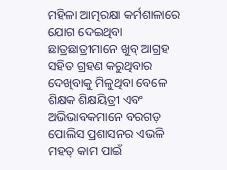ମହିଳା ଆତ୍ମରକ୍ଷା କର୍ମଶାଳାରେ ଯୋଗ ଦେଇଥିବା ଛାତ୍ରଛାତ୍ରୀମାନେ ଖୁବ୍ ଆଗ୍ରହ ସହିତ ଗ୍ରହଣ କରୁଥିବାର ଦେଖିବାକୁ ମିଳୁଥିବା ବେଳେ ଶିକ୍ଷକ ଶିକ୍ଷୟିତ୍ରୀ ଏବଂ ଅଭିଭାବକମାନେ ବରଗଡ଼ ପୋଲିସ ପ୍ରଶାସନର ଏଭଳି ମହତ୍ କାମ ପାଇଁ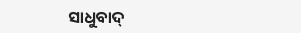ସାଧୁବାଦ୍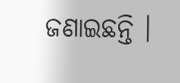ଜଣାଇଛନ୍ତି ।